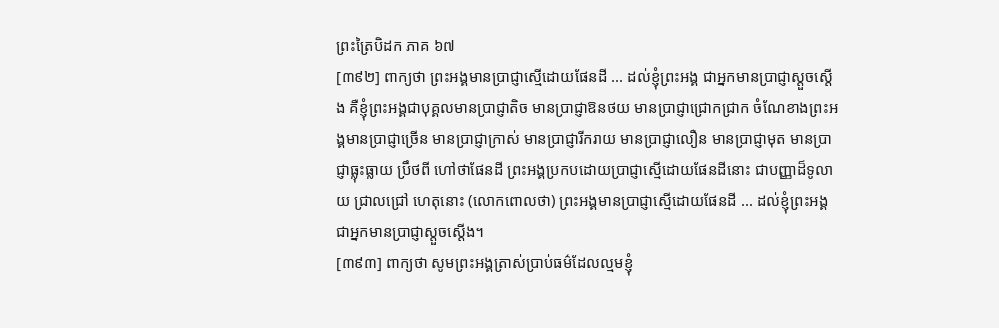ព្រះត្រៃបិដក ភាគ ៦៧
[៣៩២] ពាក្យថា ព្រះអង្គមានប្រាជ្ញាស្មើដោយផែនដី ... ដល់ខ្ញុំព្រះអង្គ ជាអ្នកមានប្រាជ្ញាស្តួចស្តើង គឺខ្ញុំព្រះអង្គជាបុគ្គលមានប្រាជ្ញាតិច មានប្រាជ្ញាឱនថយ មានប្រាជ្ញាជ្រោកជ្រាក ចំណែខាងព្រះអង្គមានប្រាជ្ញាច្រើន មានប្រាជ្ញាក្រាស់ មានប្រាជ្ញារីករាយ មានប្រាជ្ញាលឿន មានប្រាជ្ញាមុត មានប្រាជ្ញាធ្លុះធ្លាយ ប្រឹថពី ហៅថាផែនដី ព្រះអង្គប្រកបដោយប្រាជ្ញាស្មើដោយផែនដីនោះ ជាបញ្ញាដ៏ទូលាយ ជ្រាលជ្រៅ ហេតុនោះ (លោកពោលថា) ព្រះអង្គមានប្រាជ្ញាស្មើដោយផែនដី ... ដល់ខ្ញុំព្រះអង្គ ជាអ្នកមានប្រាជ្ញាស្តួចស្តើង។
[៣៩៣] ពាក្យថា សូមព្រះអង្គត្រាស់ប្រាប់ធម៌ដែលល្មមខ្ញុំ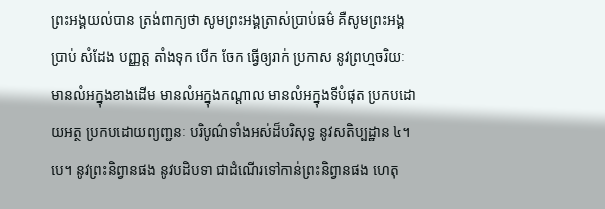ព្រះអង្គយល់បាន ត្រង់ពាក្យថា សូមព្រះអង្គត្រាស់ប្រាប់ធម៌ គឺសូមព្រះអង្គប្រាប់ សំដែង បញ្ញត្ត តាំងទុក បើក ចែក ធ្វើឲ្យរាក់ ប្រកាស នូវព្រហ្មចរិយៈ មានលំអក្នុងខាងដើម មានលំអក្នុងកណ្តាល មានលំអក្នុងទីបំផុត ប្រកបដោយអត្ថ ប្រកបដោយព្យញ្ជនៈ បរិបូណ៌ទាំងអស់ដ៏បរិសុទ្ធ នូវសតិប្បដ្ឋាន ៤។បេ។ នូវព្រះនិព្វានផង នូវបដិបទា ជាដំណើរទៅកាន់ព្រះនិព្វានផង ហេតុ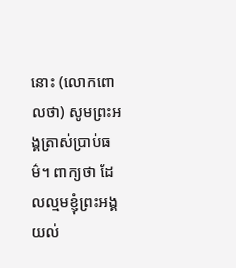នោះ (លោកពោលថា) សូមព្រះអង្គត្រាស់ប្រាប់ធម៌។ ពាក្យថា ដែលល្មមខ្ញុំព្រះអង្គយល់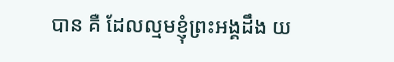បាន គឺ ដែលល្មមខ្ញុំព្រះអង្គដឹង យ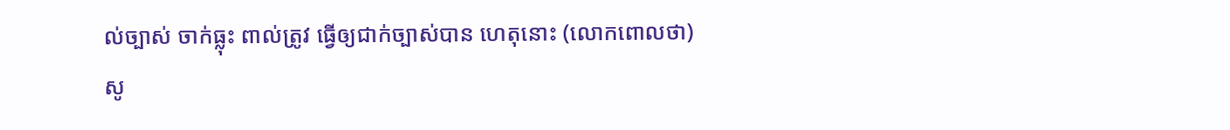ល់ច្បាស់ ចាក់ធ្លុះ ពាល់ត្រូវ ធ្វើឲ្យជាក់ច្បាស់បាន ហេតុនោះ (លោកពោលថា) សូ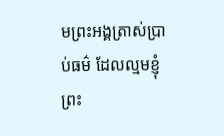មព្រះអង្គត្រាស់ប្រាប់ធម៌ ដែលល្មមខ្ញុំព្រះ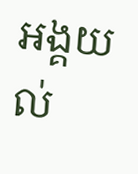អង្គយល់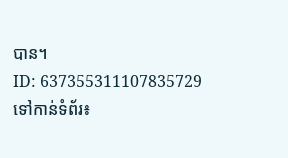បាន។
ID: 637355311107835729
ទៅកាន់ទំព័រ៖